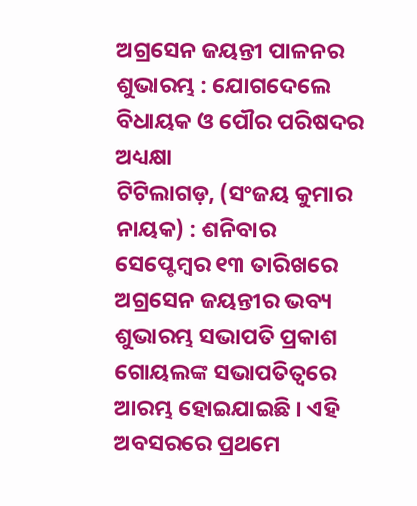ଅଗ୍ରସେନ ଜୟନ୍ତୀ ପାଳନର ଶୁଭାରମ୍ଭ : ଯୋଗଦେଲେ ବିଧାୟକ ଓ ପୌର ପରିଷଦର ଅଧ୍ୟକ୍ଷା
ଟିଟିଲାଗଡ଼, (ସଂଜୟ କୁମାର ନାୟକ) : ଶନିବାର ସେପ୍ଟେମ୍ବର ୧୩ ତାରିଖରେ ଅଗ୍ରସେନ ଜୟନ୍ତୀର ଭବ୍ୟ ଶୁଭାରମ୍ଭ ସଭାପତି ପ୍ରକାଶ ଗୋୟଲଙ୍କ ସଭାପତିତ୍ୱରେ ଆରମ୍ଭ ହୋଇଯାଇଛି । ଏହି ଅବସରରେ ପ୍ରଥମେ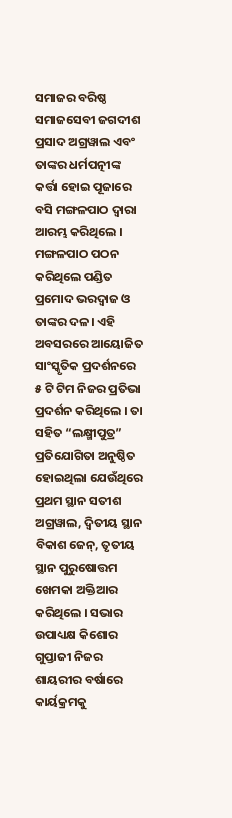ସମାଜର ବରିଷ୍ଠ ସମାଜସେବୀ ଜଗଦୀଶ ପ୍ରସାଦ ଅଗ୍ରୱାଲ ଏବଂ ତାଙ୍କର ଧର୍ମପତ୍ନୀଙ୍କ କର୍ତ୍ତା ହୋଇ ପୂଜାରେ ବସି ମଙ୍ଗଳପାଠ ଦ୍ଵାରା ଆରମ୍ଭ କରିଥିଲେ । ମଙ୍ଗଳପାଠ ପଠନ କରିଥିଲେ ପଣ୍ଡିତ ପ୍ରମୋଦ ଭରଦ୍ୱାଜ ଓ ତାଙ୍କର ଦଳ। ଏହି ଅବସରରେ ଆୟୋଜିତ ସାଂସ୍କୃତିକ ପ୍ରଦର୍ଶନରେ ୫ ଟି ଟିମ ନିଜର ପ୍ରତିଭା ପ୍ରଦର୍ଶନ କରିଥିଲେ । ତା ସହିତ “ଲକ୍ଷ୍ମୀପୁତ୍ର” ପ୍ରତିଯୋଗିତା ଅନୁଷ୍ଠିତ ହୋଇଥିଲା ଯେଉଁଥିରେ ପ୍ରଥମ ସ୍ଥାନ ସତୀଶ ଅଗ୍ରୱାଲ, ଦ୍ୱିତୀୟ ସ୍ଥାନ ବିକାଶ ଜେନ୍, ତୃତୀୟ ସ୍ଥାନ ପୁରୁଷୋତ୍ତମ ଖେମକା ଅକ୍ତିଆର କରିଥିଲେ । ସଭାର ଉପାଧ୍ୟକ୍ଷ କିଶୋର ଗୁପ୍ତାଜୀ ନିଜର ଶାୟରୀର ବର୍ଷାରେ କାର୍ୟକ୍ରମକୁ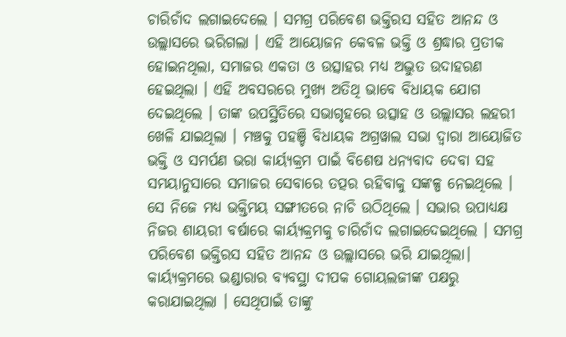ଚାରିଚାଁଦ ଲଗାଇଦେଲେ । ସମଗ୍ର ପରିବେଶ ଭକ୍ତିରସ ସହିତ ଆନନ୍ଦ ଓ ଉଲ୍ଲାସରେ ଭରିଗଲା । ଏହି ଆୟୋଜନ କେବଳ ଭକ୍ତି ଓ ଶ୍ରଦ୍ଧାର ପ୍ରତୀକ ହୋଇନଥିଲା, ସମାଜର ଏକତା ଓ ଉତ୍ସାହର ମଧ୍ୟ ଅଦ୍ଭୁତ ଉଦାହରଣ ହେଇଥିଲା । ଏହି ଅବସରରେ ମୁଖ୍ୟ ଅତିଥି ଭାବେ ବିଧାୟକ ଯୋଗ ଦେଇଥିଲେ । ତାଙ୍କ ଉପସ୍ଥିତିରେ ସଭାଗୃହରେ ଉତ୍ସାହ ଓ ଉଲ୍ଲାସର ଲହରୀ ଖେଳି ଯାଇଥିଲା । ମଞ୍ଚକୁ ପହଞ୍ଚି ବିଧାୟକ ଅଗ୍ରୱାଲ ସଭା ଦ୍ଵାରା ଆୟୋଜିତ ଭକ୍ତି ଓ ସମର୍ପଣ ଭରା କାର୍ୟ୍ୟକ୍ରମ ପାଇଁ ବିଶେଷ ଧନ୍ୟବାଦ ଦେବା ସହ ସମୟାନୁସାରେ ସମାଜର ସେବାରେ ତତ୍ପର ରହିବାକୁ ସଙ୍କଳ୍ପ ନେଇଥିଲେ । ସେ ନିଜେ ମଧ୍ୟ ଭକ୍ତିମୟ ସଙ୍ଗୀତରେ ନାଚି ଉଠିଥିଲେ । ସଭାର ଉପାଧ୍ୟକ୍ଷ ନିଜର ଶାୟରୀ ବର୍ଷାରେ କାର୍ୟ୍ୟକ୍ରମକୁ ଚାରିଚାଁଦ ଲଗାଇଦେଇଥିଲେ । ସମଗ୍ର ପରିବେଶ ଭକ୍ତିରସ ସହିତ ଆନନ୍ଦ ଓ ଉଲ୍ଲାସରେ ଭରି ଯାଇଥିଲା। କାର୍ୟ୍ୟକ୍ରମରେ ଭଣ୍ଡାରାର ବ୍ୟବସ୍ଥା ଦୀପକ ଗୋୟଲଜୀଙ୍କ ପକ୍ଷରୁ କରାଯାଇଥିଲା । ସେଥିପାଇଁ ତାଙ୍କୁ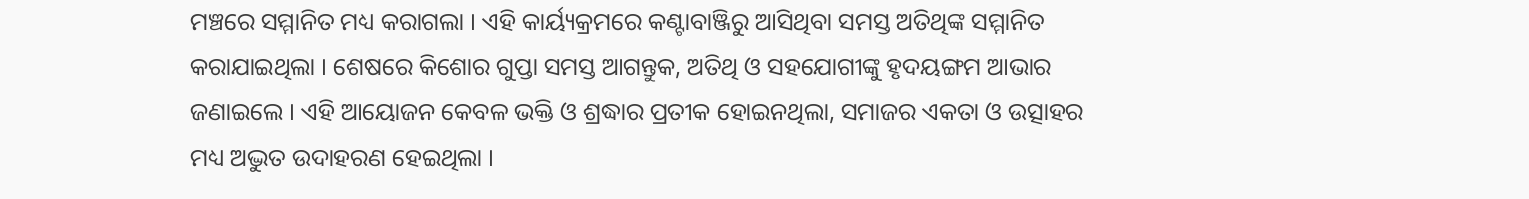ମଞ୍ଚରେ ସମ୍ମାନିତ ମଧ୍ୟ କରାଗଲା । ଏହି କାର୍ୟ୍ୟକ୍ରମରେ କଣ୍ଟାବାଞ୍ଜିରୁ ଆସିଥିବା ସମସ୍ତ ଅତିଥିଙ୍କ ସମ୍ମାନିତ କରାଯାଇଥିଲା । ଶେଷରେ କିଶୋର ଗୁପ୍ତା ସମସ୍ତ ଆଗନ୍ତୁକ, ଅତିଥି ଓ ସହଯୋଗୀଙ୍କୁ ହୃଦୟଙ୍ଗମ ଆଭାର ଜଣାଇଲେ । ଏହି ଆୟୋଜନ କେବଳ ଭକ୍ତି ଓ ଶ୍ରଦ୍ଧାର ପ୍ରତୀକ ହୋଇନଥିଲା, ସମାଜର ଏକତା ଓ ଉତ୍ସାହର ମଧ୍ୟ ଅଦ୍ଭୁତ ଉଦାହରଣ ହେଇଥିଲା ।